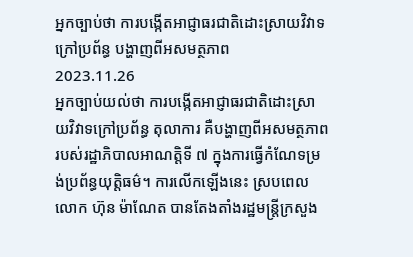អ្នកច្បាប់ថា ការបង្កើតអាជ្ញាធរជាតិដោះស្រាយវិវាទក្រៅប្រព័ន្ធ បង្ហាញពីអសមត្ថភាព
2023.11.26
អ្នកច្បាប់យល់ថា ការបង្កើតអាជ្ញាធរជាតិដោះស្រាយវិវាទក្រៅប្រព័ន្ធ តុលាការ គឺបង្ហាញពីអសមត្ថភាពរបស់រដ្ឋាភិបាលអាណត្តិទី ៧ ក្នុងការធ្វើកំណែទម្រង់ប្រព័ន្ធយុត្តិធម៌។ ការលើកឡើងនេះ ស្របពេលលោក ហ៊ុន ម៉ាណែត បានតែងតាំងរដ្ឋមន្ត្រីក្រសួង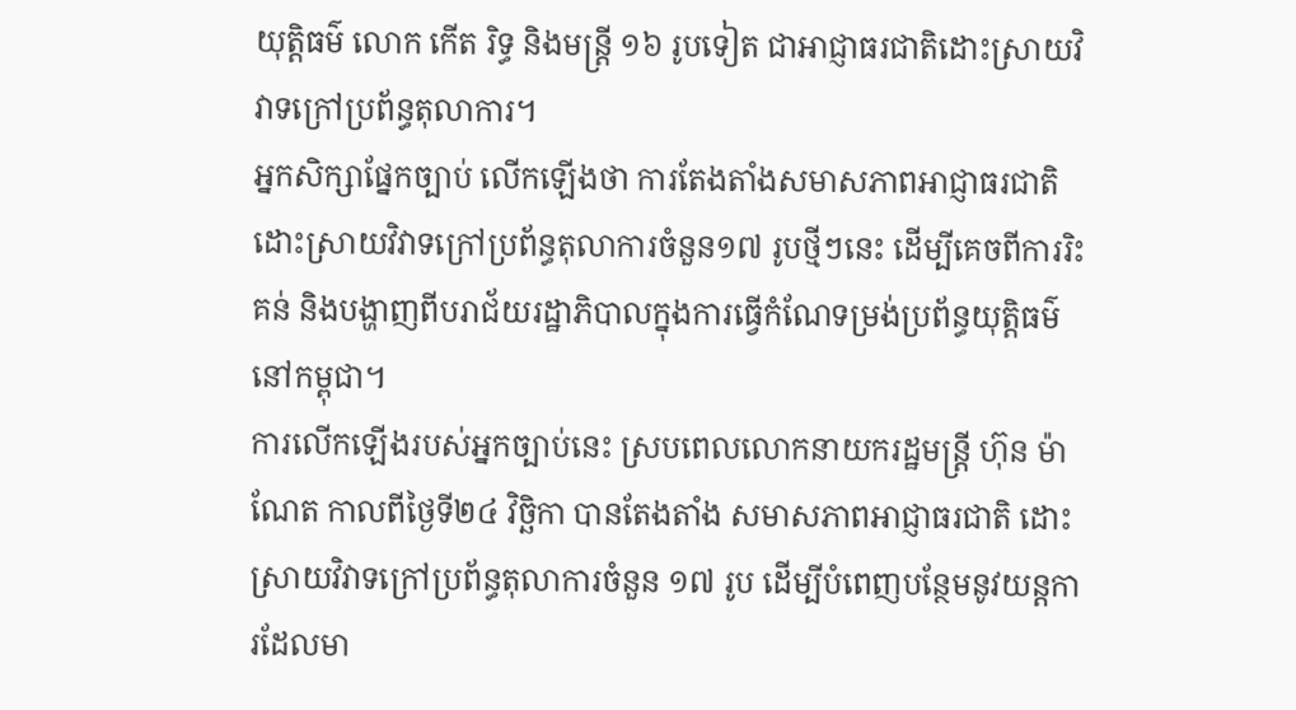យុត្តិធម៌ លោក កើត រិទ្ធ និងមន្ត្រី ១៦ រូបទៀត ជាអាជ្ញាធរជាតិដោះស្រាយវិវាទក្រៅប្រព័ន្ធតុលាការ។
អ្នកសិក្សាផ្នែកច្បាប់ លើកឡើងថា ការតែងតាំងសមាសភាពអាជ្ញាធរជាតិ ដោះស្រាយវិវាទក្រៅប្រព័ន្ធតុលាការចំនួន១៧ រូបថ្មីៗនេះ ដើម្បីគេចពីការរិះគន់ និងបង្ហាញពីបរាជ័យរដ្ឋាភិបាលក្នុងការធ្វើកំណែទម្រង់ប្រព័ន្ធយុត្តិធម៌នៅកម្ពុជា។
ការលើកឡើងរបស់អ្នកច្បាប់នេះ ស្របពេលលោកនាយករដ្ឋមន្ត្រី ហ៊ុន ម៉ាណែត កាលពីថ្ងៃទី២៤ វិច្ឆិកា បានតែងតាំង សមាសភាពអាជ្ញាធរជាតិ ដោះស្រាយវិវាទក្រៅប្រព័ន្ធតុលាការចំនួន ១៧ រូប ដើម្បីបំពេញបន្ថែមនូវយន្តការដែលមា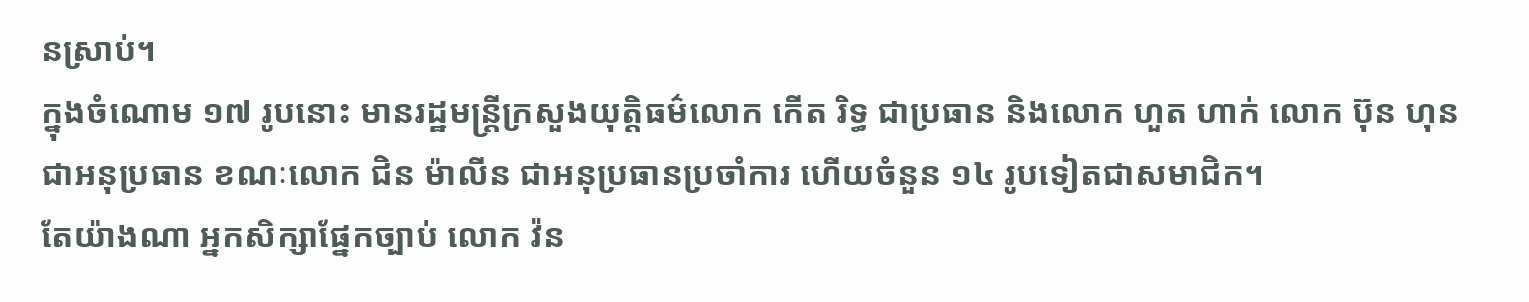នស្រាប់។
ក្នុងចំណោម ១៧ រូបនោះ មានរដ្ឋមន្ត្រីក្រសួងយុត្តិធម៌លោក កើត រិទ្ធ ជាប្រធាន និងលោក ហួត ហាក់ លោក ប៊ុន ហុន ជាអនុប្រធាន ខណៈលោក ជិន ម៉ាលីន ជាអនុប្រធានប្រចាំការ ហើយចំនួន ១៤ រូបទៀតជាសមាជិក។
តែយ៉ាងណា អ្នកសិក្សាផ្នែកច្បាប់ លោក វ៉ន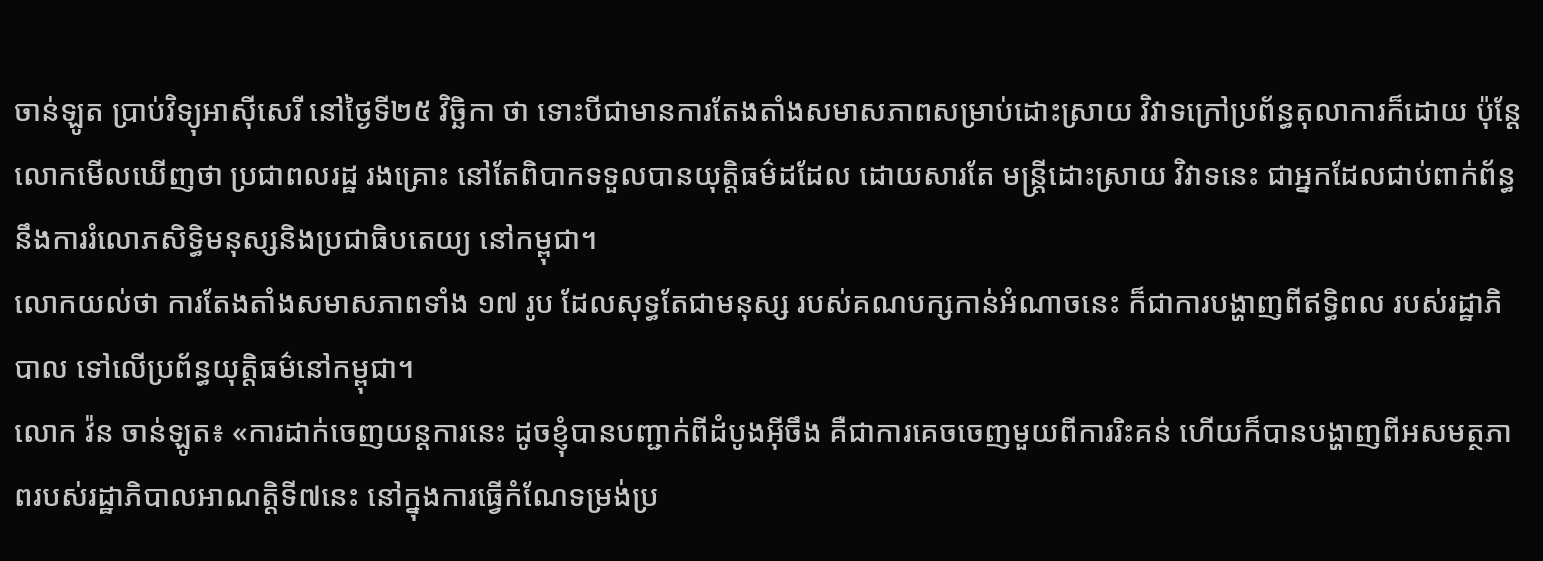ចាន់ឡូត ប្រាប់វិទ្យុអាស៊ីសេរី នៅថ្ងៃទី២៥ វិច្ឆិកា ថា ទោះបីជាមានការតែងតាំងសមាសភាពសម្រាប់ដោះស្រាយ វិវាទក្រៅប្រព័ន្ធតុលាការក៏ដោយ ប៉ុន្តែលោកមើលឃើញថា ប្រជាពលរដ្ឋ រងគ្រោះ នៅតែពិបាកទទួលបានយុត្តិធម៌ដដែល ដោយសារតែ មន្ត្រីដោះស្រាយ វិវាទនេះ ជាអ្នកដែលជាប់ពាក់ព័ន្ធនឹងការរំលោភសិទ្ធិមនុស្សនិងប្រជាធិបតេយ្យ នៅកម្ពុជា។
លោកយល់ថា ការតែងតាំងសមាសភាពទាំង ១៧ រូប ដែលសុទ្ធតែជាមនុស្ស របស់គណបក្សកាន់អំណាចនេះ ក៏ជាការបង្ហាញពីឥទ្ធិពល របស់រដ្ឋាភិបាល ទៅលើប្រព័ន្ធយុត្តិធម៌នៅកម្ពុជា។
លោក វ៉ន ចាន់ឡូត៖ «ការដាក់ចេញយន្តការនេះ ដូចខ្ញុំបានបញ្ជាក់ពីដំបូងអ៊ីចឹង គឺជាការគេចចេញមួយពីការរិះគន់ ហើយក៏បានបង្ហាញពីអសមត្ថភាពរបស់រដ្ឋាភិបាលអាណត្តិទី៧នេះ នៅក្នុងការធ្វើកំណែទម្រង់ប្រ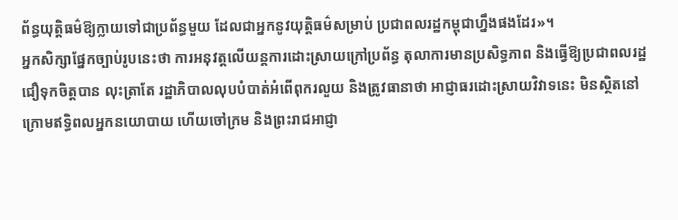ព័ន្ធយុត្តិធម៌ឱ្យក្លាយទៅជាប្រព័ន្ធមួយ ដែលជាអ្នកនូវយុត្តិធម៌សម្រាប់ ប្រជាពលរដ្ឋកម្ពុជាហ្នឹងផងដែរ»។
អ្នកសិក្សាផ្នែកច្បាប់រូបនេះថា ការអនុវត្តលើយន្តការដោះស្រាយក្រៅប្រព័ន្ធ តុលាការមានប្រសិទ្ធភាព និងធ្វើឱ្យប្រជាពលរដ្ឋជឿទុកចិត្តបាន លុះត្រាតែ រដ្ឋាភិបាលលុបបំបាត់អំពើពុករលួយ និងត្រូវធានាថា អាជ្ញាធរដោះស្រាយវិវាទនេះ មិនស្ថិតនៅក្រោមឥទ្ធិពលអ្នកនយោបាយ ហើយចៅក្រម និងព្រះរាជអាជ្ញា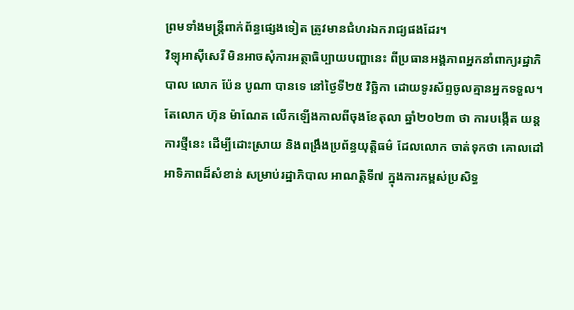ព្រមទាំងមន្ត្រីពាក់ព័ន្ធផ្សេងទៀត ត្រូវមានជំហរឯករាជ្យផងដែរ។
វិទ្យុអាស៊ីសេរី មិនអាចសុំការអត្ថាធិប្បាយបញ្ហានេះ ពីប្រធានអង្គភាពអ្នកនាំពាក្យរដ្ឋាភិបាល លោក ប៉ែន បូណា បានទេ នៅថ្ងៃទី២៥ វិច្ឆិកា ដោយទូរស័ព្ទចូលគ្មានអ្នកទទួល។
តែលោក ហ៊ុន ម៉ាណែត លើកឡើងកាលពីចុងខែតុលា ឆ្នាំ២០២៣ ថា ការបង្កើត យន្តការថ្មីនេះ ដើម្បីដោះស្រាយ និងពង្រឹងប្រព័ន្ធយុត្តិធម៌ ដែលលោក ចាត់ទុកថា គោលដៅអាទិភាពដ៏សំខាន់ សម្រាប់រដ្ឋាភិបាល អាណត្តិទី៧ ក្នុងការកម្ពស់ប្រសិទ្ធ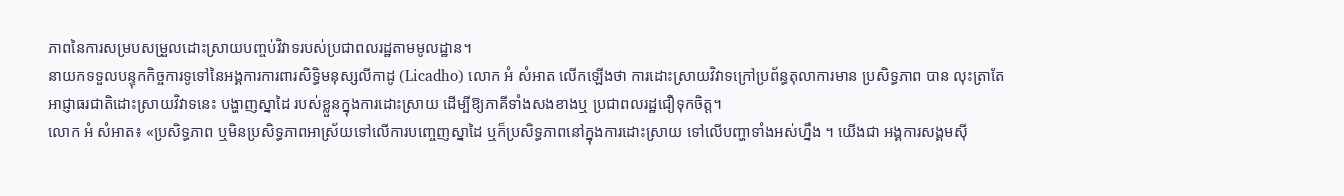ភាពនៃការសម្របសម្រួលដោះស្រាយបញ្ចប់វិវាទរបស់ប្រជាពលរដ្ឋតាមមូលដ្ឋាន។
នាយកទទួលបន្ទុកកិច្ចការទូទៅនៃអង្គការការពារសិទ្ធិមនុស្សលីកាដូ (Licadho) លោក អំ សំអាត លើកឡើងថា ការដោះស្រាយវិវាទក្រៅប្រព័ន្ធតុលាការមាន ប្រសិទ្ធភាព បាន លុះត្រាតែអាជ្ញាធរជាតិដោះស្រាយវិវាទនេះ បង្ហាញស្នាដៃ របស់ខ្លួនក្នុងការដោះស្រាយ ដើម្បីឱ្យភាគីទាំងសងខាងឬ ប្រជាពលរដ្ឋជឿទុកចិត្ត។
លោក អំ សំអាត៖ «ប្រសិទ្ធភាព ឬមិនប្រសិទ្ធភាពអាស្រ័យទៅលើការបញ្ចេញស្នាដៃ ឬក៏ប្រសិទ្ធភាពនៅក្នុងការដោះស្រាយ ទៅលើបញ្ហាទាំងអស់ហ្នឹង ។ យើងជា អង្គការសង្គមស៊ី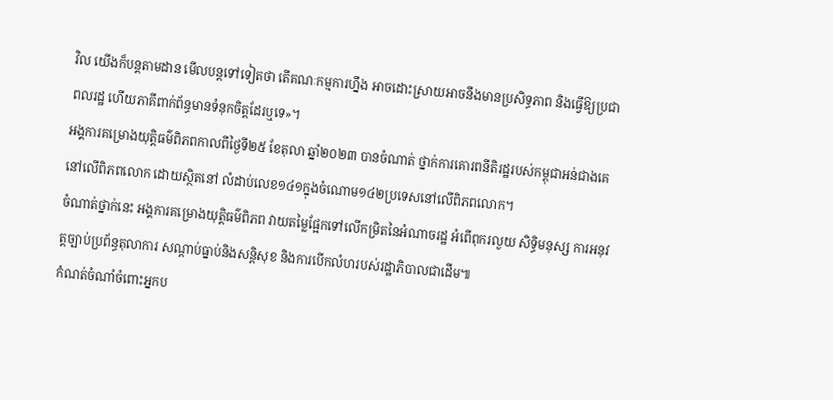វិល យើងក៏បន្តតាមដាន មើលបន្តទៅទៀតថា តើគណៈកម្មការហ្នឹង អាចដោះស្រាយអាចនឹងមានប្រសិទ្ធភាព និងធ្វើឱ្យប្រជាពលរដ្ឋ ហើយភាគីពាក់ព័ន្ធមានទំនុកចិត្តដែរឬទេ»។
អង្គការគម្រោងយុត្តិធម៌ពិភពកាលពីថ្ងៃទី២៥ ខែតុលា ឆ្នាំ២០២៣ បានចំណាត់ ថ្នាក់ការគោរពនីតិរដ្ឋរបស់កម្ពុជាអន់ជាងគេនៅលើពិភពលោក ដោយស្ថិតនៅ លំដាប់លេខ១៤១ក្នុងចំណោម១៤២ប្រទេសនៅលើពិភពលោក។
ចំណាត់ថ្នាក់នេះ អង្គការគម្រោងយុត្តិធម៌ពិភព វាយតម្លៃផ្អែកទៅលើកម្រិតនៃអំណាចរដ្ឋ អំពើពុករលួយ សិទ្ធិមនុស្ស ការអនុវត្តច្បាប់ប្រព័ន្ធតុលាការ សណ្ដាប់ធ្នាប់និងសន្តិសុខ និងការបើកលំហរបស់រដ្ឋាភិបាលជាដើម៕
កំណត់ចំណាំចំពោះអ្នកប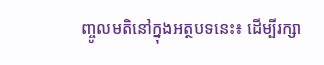ញ្ចូលមតិនៅក្នុងអត្ថបទនេះ៖ ដើម្បីរក្សា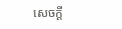សេចក្ដី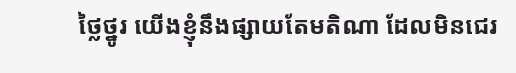ថ្លៃថ្នូរ យើងខ្ញុំនឹងផ្សាយតែមតិណា ដែលមិនជេរ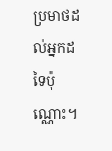ប្រមាថដល់អ្នកដទៃប៉ុណ្ណោះ។